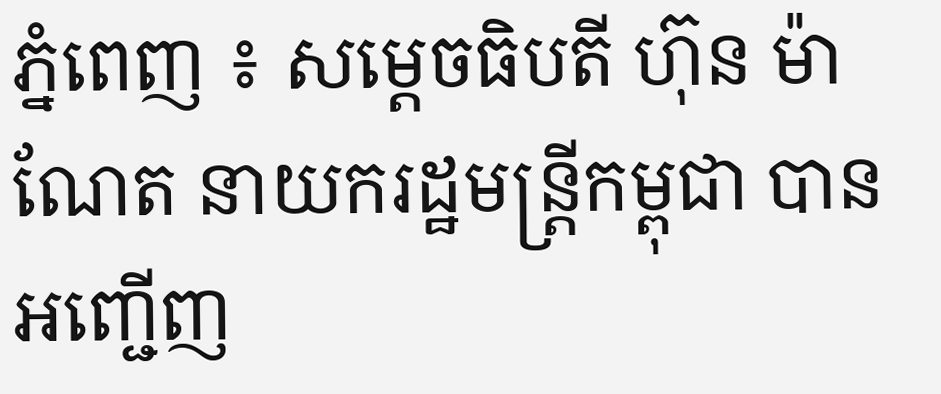ភ្នំពេញ ៖ សម្ដេចធិបតី ហ៊ុន ម៉ាណែត នាយករដ្ឋមន្ដ្រីកម្ពុជា បានអញ្ជើញ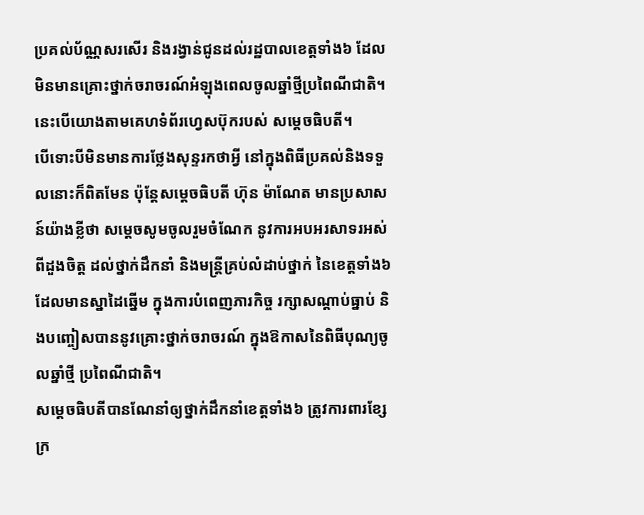ប្រគល់ប័ណ្ណសរសើរ និងរង្វាន់ជូនដល់រដ្ឋបាលខេត្តទាំង៦ ដែលមិនមានគ្រោះថ្នាក់ចរាចរណ៍អំឡុងពេលចូលឆ្នាំថ្មីប្រពៃណីជាតិ។ នេះបើយោងតាមគេហទំព័រហ្វេសប៊ុករបស់ សម្ដេចធិបតី។
បើទោះបីមិនមានការថ្លែងសុន្ទរកថាអ្វី នៅក្នុងពិធីប្រគល់និងទទួលនោះក៏ពិតមែន ប៉ុន្តែសម្តេចធិបតី ហ៊ុន ម៉ាណែត មានប្រសាសន៍យ៉ាងខ្លីថា សម្តេចសូមចូលរួមចំណែក នូវការអបអរសាទរអស់ពីដួងចិត្ត ដល់ថ្នាក់ដឹកនាំ និងមន្រ្តីគ្រប់លំដាប់ថ្នាក់ នៃខេត្តទាំង៦ ដែលមានស្នាដៃឆ្នើម ក្នុងការបំពេញភារកិច្ច រក្សាសណ្តាប់ធ្នាប់ និងបញ្ចៀសបាននូវគ្រោះថ្នាក់ចរាចរណ៍ ក្នុងឱកាសនៃពិធីបុណ្យចូលឆ្នាំថ្មី ប្រពៃណីជាតិ។
សម្តេចធិបតីបានណែនាំឲ្យថ្នាក់ដឹកនាំខេត្តទាំង៦ ត្រូវការពារខ្សែក្រ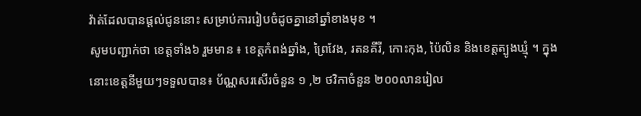វ៉ាត់ដែលបានផ្តល់ជូននោះ សម្រាប់ការរៀបចំដូចគ្នានៅឆ្នាំខាងមុខ ។
សូមបញ្ជាក់ថា ខេត្តទាំង៦ រួមមាន ៖ ខេត្តកំពង់ឆ្នាំង, ព្រៃវែង, រតនគីរី, កោះកុង, ប៉ៃលិន និងខេត្តត្បូងឃ្មុំ ។ ក្នុងនោះខេត្តនីមួយៗទទួលបាន៖ ប័ណ្ណសរសើរចំនួន ១ ,២ ថវិកាចំនួន ២០០លានរៀល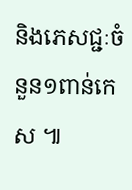និងភេសជ្ជៈចំនួន១ពាន់កេស ៕